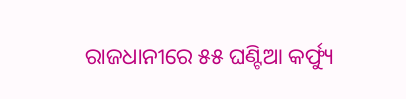ରାଜଧାନୀରେ ୫୫ ଘଣ୍ଟିଆ କର୍ଫ୍ୟୁ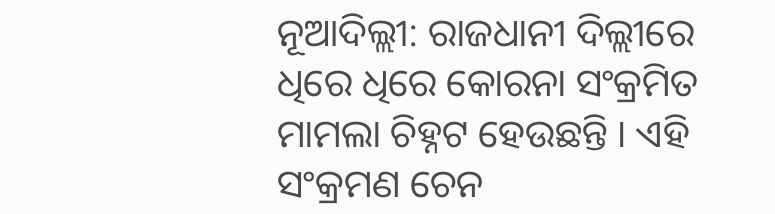ନୂଆଦିଲ୍ଲୀ: ରାଜଧାନୀ ଦିଲ୍ଲୀରେ ଧିରେ ଧିରେ କୋରନା ସଂକ୍ରମିତ ମାମଲା ଚିହ୍ନଟ ହେଉଛନ୍ତି । ଏହି ସଂକ୍ରମଣ ଚେନ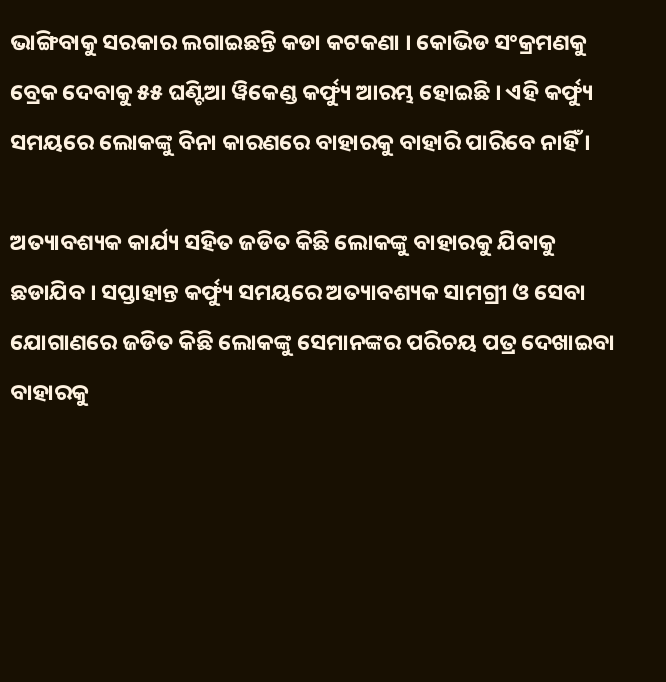ଭାଙ୍ଗିବାକୁ ସରକାର ଲଗାଇଛନ୍ତି କଡା କଟକଣା । କୋଭିଡ ସଂକ୍ରମଣକୁ ବ୍ରେକ ଦେବାକୁ ୫୫ ଘଣ୍ଟିଆ ୱିକେଣ୍ଡ କର୍ଫ୍ୟୁ ଆରମ୍ଭ ହୋଇଛି । ଏହି କର୍ଫ୍ୟୁ ସମୟରେ ଲୋକଙ୍କୁ ବିନା କାରଣରେ ବାହାରକୁ ବାହାରି ପାରିବେ ନାହିଁ ।

ଅତ୍ୟାବଶ୍ୟକ କାର୍ଯ୍ୟ ସହିତ ଜଡିତ କିଛି ଲୋକଙ୍କୁ ବାହାରକୁ ଯିବାକୁ ଛଡାଯିବ । ସପ୍ତାହାନ୍ତ କର୍ଫ୍ୟୁ ସମୟରେ ଅତ୍ୟାବଶ୍ୟକ ସାମଗ୍ରୀ ଓ ସେବା ଯୋଗାଣରେ ଜଡିତ କିଛି ଲୋକଙ୍କୁ ସେମାନଙ୍କର ପରିଚୟ ପତ୍ର ଦେଖାଇବା ବାହାରକୁ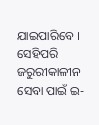ଯାଇପାରିବେ । ସେହିପରି ଜରୁରୀକାଳୀନ ସେବା ପାଇଁ ଇ-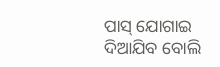ପାସ୍‌ ଯୋଗାଇ ଦିଆଯିବ ବୋଲି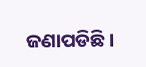ଜଣାପଡିଛି ।